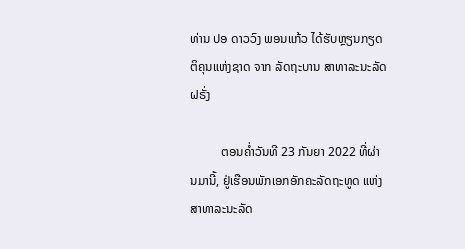ທ່ານ ປອ ດາວວົງ ພອນແກ້ວ ໄດ້ຮັບຫຼຽນກຽດຕິຄຸນແຫ່ງຊາດ ຈາກ ລັດຖະບານ ສາທາລະນະລັດ ຝຣັ່ງ

          ຕອນຄໍ່າວັນທີ 23 ກັນຍາ 2022 ທີ່ຜ່ານມານີ້, ຢູ່ເຮືອນພັກເອກອັກຄະລັດຖະທູດ ແຫ່ງ ສາທາລະນະລັດ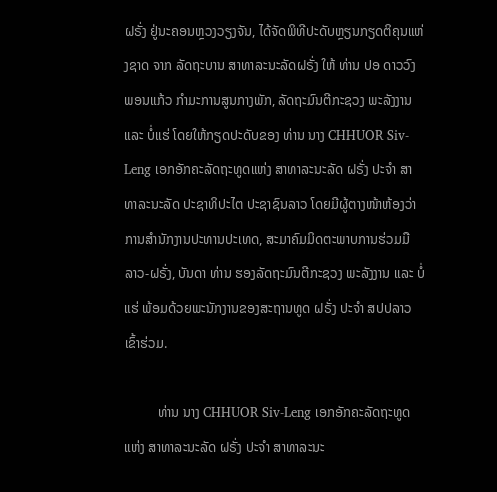ຝຣັ່ງ ຢູ່ນະຄອນຫຼວງວຽງຈັນ, ໄດ້ຈັດພິທີປະດັບຫຼຽນກຽດຕິຄຸນແຫ່ງຊາດ ຈາກ ລັດຖະບານ ສາທາລະນະລັດຝຣັ່ງ ໃຫ້ ທ່ານ ປອ ດາວວົງ ພອນແກ້ວ ກຳມະການສູນກາງພັກ, ລັດຖະມົນຕີກະຊວງ ພະລັງງານ ແລະ ບໍ່ແຮ່ ໂດຍໃຫ້ກຽດປະດັບຂອງ ທ່ານ ນາງ CHHUOR Siv-Leng ເອກອັກຄະລັດຖະທູດແຫ່ງ ສາທາລະນະລັດ ຝຣັ່ງ ປະຈຳ ສາທາລະນະລັດ ປະຊາທິປະໄຕ ປະຊາຊົນລາວ ໂດຍມີຜູ້ຕາງໜ້າຫ້ອງວ່າການສຳນັກງານປະທານປະເທດ, ສະມາຄົມມິດຕະພາບການຮ່ວມມື ລາວ-ຝຣັ່ງ, ບັນດາ ທ່ານ ຮອງລັດຖະມົນຕີກະຊວງ ພະລັງງານ ແລະ ບໍ່ແຮ່ ພ້ອມດ້ວຍພະນັກງານຂອງສະຖານທູດ ຝຣັ່ງ ປະຈຳ ສປປລາວ ເຂົ້າຮ່ວມ.

          ທ່ານ ນາງ CHHUOR Siv-Leng ເອກອັກຄະລັດຖະທູດແຫ່ງ ສາທາລະນະລັດ ຝຣັ່ງ ປະຈຳ ສາທາລະນະ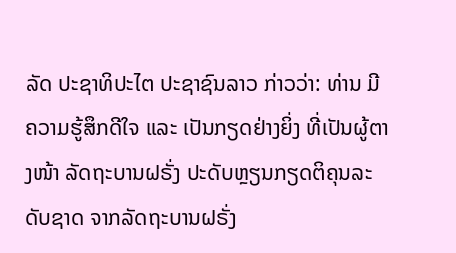ລັດ ປະຊາທິປະໄຕ ປະຊາຊົນລາວ ກ່າວວ່າ: ທ່ານ ມີຄວາມຮູ້ສຶກດີໃຈ ແລະ ເປັນກຽດຢ່າງຍິ່ງ ທີ່ເປັນຜູ້ຕາງໜ້າ ລັດຖະບານຝຣັ່ງ ປະດັບຫຼຽນກຽດຕິຄຸນລະດັບຊາດ ຈາກລັດຖະບານຝຣັ່ງ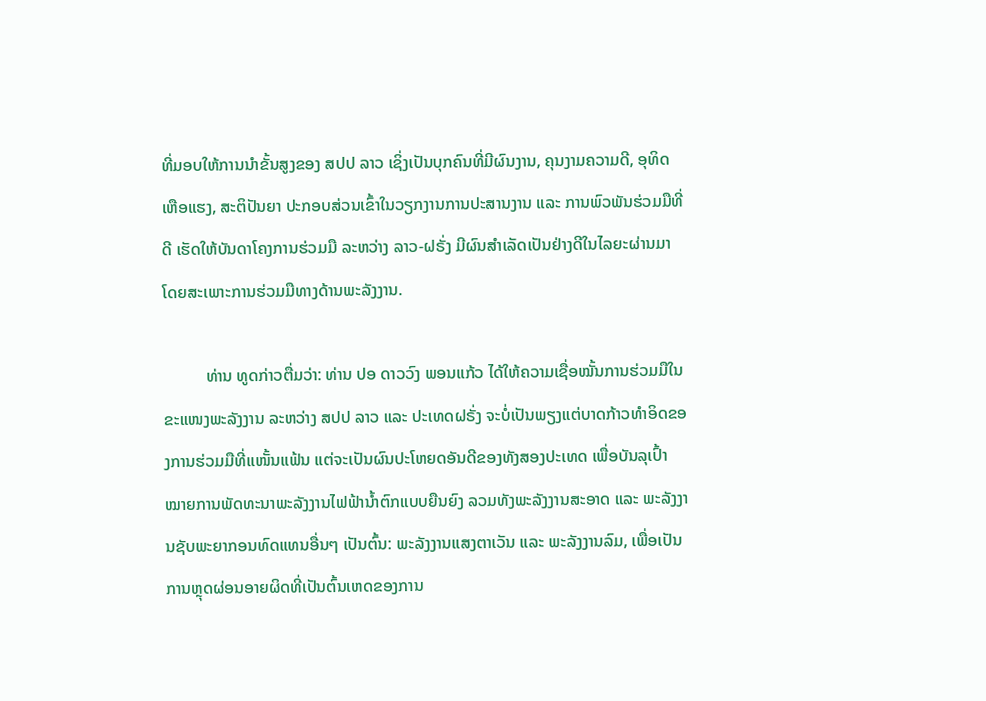ທີ່ມອບໃຫ້ການນຳຂັ້ນສູງຂອງ ສປປ ລາວ ເຊິ່ງເປັນບຸກຄົນທີ່ມີຜົນງານ, ຄຸນງາມຄວາມດີ, ອຸທິດເຫືອແຮງ, ສະຕິປັນຍາ ປະກອບສ່ວນເຂົ້າໃນວຽກງານການປະສານງານ ແລະ ການພົວພັນຮ່ວມມືທີ່ດີ ເຮັດໃຫ້ບັນດາໂຄງການຮ່ວມມື ລະຫວ່າງ ລາວ-ຝຣັ່ງ ມີຜົນສຳເລັດເປັນຢ່າງດີໃນໄລຍະຜ່ານມາ ໂດຍສະເພາະການຮ່ວມມືທາງດ້ານພະລັງງານ.

          ທ່ານ ທູດກ່າວຕື່ມວ່າ: ທ່ານ ປອ ດາວວົງ ພອນແກ້ວ ໄດ້ໃຫ້ຄວາມເຊື່ອໝັ້ນການຮ່ວມມືໃນຂະແໜງພະລັງງານ ລະຫວ່າງ ສປປ ລາວ ແລະ ປະເທດຝຣັ່ງ ຈະບໍ່ເປັນພຽງແຕ່ບາດກ້າວທຳອິດຂອງການຮ່ວມມືທີ່ເເໜັ້ນແຟ້ນ ແຕ່ຈະເປັນຜົນປະໂຫຍດອັນດີຂອງທັງສອງປະເທດ ເພື່ອບັນລຸເປົ້າໝາຍການພັດທະນາພະລັງງານໄຟຟ້ານ້ຳຕົກແບບຍືນຍົງ ລວມທັງພະລັງງານສະອາດ ແລະ ພະລັງງານຊັບພະຍາກອນທົດແທນອື່ນໆ ເປັນຕົ້ນ: ພະລັງງານແສງຕາເວັນ ແລະ ພະລັງງານລົມ, ເພື່ອເປັນການຫຼຸດຜ່ອນອາຍຜິດທີ່ເປັນຕົ້ນເຫດຂອງການ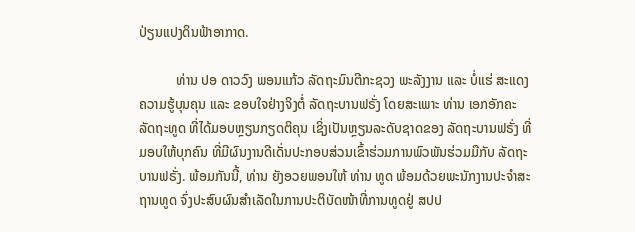ປ່ຽນແປງດິນຟ້າອາກາດ.

           ທ່ານ ປອ ດາວວົງ ພອນແກ້ວ ລັດຖະມົນຕີກະຊວງ ພະລັງງານ ແລະ ບໍ່ແຮ່ ສະແດງຄວາມຮູ້ບຸນຄຸນ ແລະ ຂອບໃຈຢ່າງຈິງຕໍ່ ລັດຖະບານຟຣັ່ງ ໂດຍສະເພາະ ທ່ານ ເອກອັກຄະລັດຖະທູດ ທີ່ໄດ້ມອບຫຼຽນກຽດຕິຄຸນ ເຊິ່ງເປັນຫຼຽນລະດັບຊາດຂອງ ລັດຖະບານຟຣັ່ງ ທີ່ມອບໃຫ້ບຸກຄົນ ທີ່ມີຜົນງານດີເດັ່ນປະກອບສ່ວນເຂົ້າຮ່ວມການພົວພັນຮ່ວມມືກັບ ລັດຖະບານຟຣັ່ງ. ພ້ອມກັນນີ້, ທ່ານ ຍັງອວຍພອນໃຫ້ ທ່ານ ທູດ ພ້ອມດ້ວຍພະນັກງານປະຈຳສະຖານທູດ ຈົ່ງປະສົບຜົນສຳເລັດໃນການປະຕິບັດໜ້າທີ່ການທູດຢູ່ ສປປ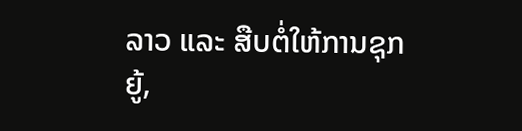ລາວ ແລະ ສືບຕໍ່ໃຫ້ການຊຸກຍູ້,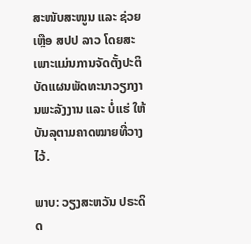ສະໜັບສະໜູນ ແລະ ຊ່ວຍເຫຼືອ ສປປ ລາວ ໂດຍສະເພາະແມ່ນການຈັດຕັ້ງປະຕິບັດແຜນພັດທະນາວຽກງານພະລັງງານ ແລະ ບໍ່ແຮ່ ໃຫ້ບັນລຸຕາມຄາດໝາຍທີ່ວາງໄວ້.

ພາບ: ວຽງສະຫວັນ ປຣະດິດ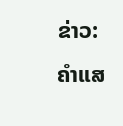ຂ່າວ: ຄຳແສ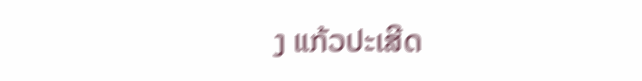ງ ແກ້ວປະເສີດ